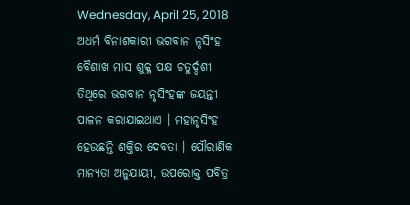Wednesday, April 25, 2018
ଅଧର୍ମ ବିନାଶକାରୀ ଭଗବାନ ନୃସିଂହ
ବୈଶାଖ ମାସ ଶୁକ୍ଳ ପକ୍ଷ ଚତୁର୍ଦ୍ଦଶୀ ତିଥିରେ ଭଗବାନ ନୃସିଂହଙ୍କ ଜୟନ୍ତୀ ପାଳନ କରାଯାଇଥାଏ । ମହାନୃସିଂହ ହେଉଛନ୍ତି ଶକ୍ତିର ଦେବତା । ପୌରାଣିକ ମାନ୍ୟତା ଅନୁଯାୟୀ, ଉପରୋକ୍ତ ପବିତ୍ର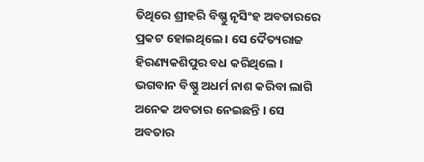ତିଥିରେ ଶ୍ରୀହରି ବିଷ୍ଣୁ ନୃସିଂହ ଅବତାରରେ ପ୍ରକଟ ହୋଇଥିଲେ । ସେ ଦୈତ୍ୟରାଜ ହିରଣ୍ୟକଶିପୁର ବଧ କରିଥିଲେ । ଭଗବାନ ବିଷ୍ଣୁ ଅଧର୍ମ ନାଶ କରିବା ଲାଗି ଅନେକ ଅବତାର ନେଇଛନ୍ତି । ସେ ଅବତାର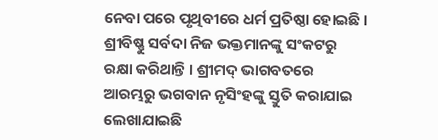ନେବା ପରେ ପୃଥିବୀରେ ଧର୍ମ ପ୍ରତିଷ୍ଠା ହୋଇଛି । ଶ୍ରୀବିଷ୍ଣୁ ସର୍ବଦା ନିଜ ଭକ୍ତମାନଙ୍କୁ ସଂକଟରୁ ରକ୍ଷା କରିଥାନ୍ତି । ଶ୍ରୀମଦ୍ ଭାଗବତରେ ଆରମ୍ଭରୁ ଭଗବାନ ନୃସିଂହଙ୍କୁ ସ୍ତୁତି କରାଯାଇ ଲେଖାଯାଇଛି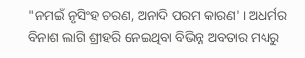"ନମଇଁ ନୃସିଂହ ଚରଣ, ଅନାଦି ପରମ କାରଣ' । ଅଧର୍ମର ବିନାଶ ଲାଗି ଶ୍ରୀହରି ନେଇଥିବା ବିଭିନ୍ନ ଅବତାର ମଧ୍ୟରୁ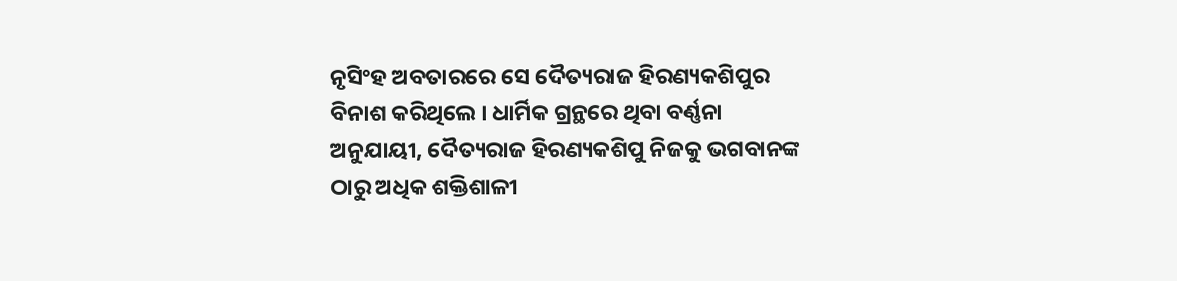ନୃସିଂହ ଅବତାରରେ ସେ ଦୈତ୍ୟରାଜ ହିରଣ୍ୟକଶିପୁର ବିନାଶ କରିଥିଲେ । ଧାର୍ମିକ ଗ୍ରନ୍ଥରେ ଥିବା ବର୍ଣ୍ଣନା ଅନୁଯାୟୀ, ଦୈତ୍ୟରାଜ ହିରଣ୍ୟକଶିପୁ ନିଜକୁ ଭଗବାନଙ୍କ ଠାରୁ ଅଧିକ ଶକ୍ତିଶାଳୀ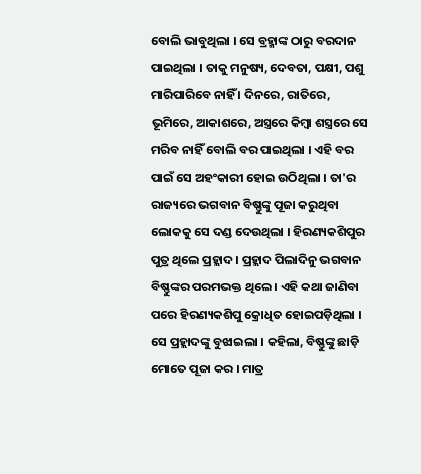ବୋଲି ଭାବୁଥିଲା । ସେ ବ୍ରହ୍ମାଙ୍କ ଠାରୁ ବରଦାନ ପାଇଥିଲା । ତାକୁ ମନୁଷ୍ୟ, ଦେବତା, ପକ୍ଷୀ, ପଶୁ ମାରିପାରିବେ ନାହିଁ । ଦିନରେ, ରାତିରେ, ଭୂମିରେ, ଆକାଶରେ, ଅସ୍ତ୍ରରେ କିମ୍ବା ଶସ୍ତ୍ରରେ ସେ ମରିବ ନାହିଁ ବୋଲି ବର ପାଇଥିଲା । ଏହି ବର ପାଇଁ ସେ ଅହଂକାରୀ ହୋଇ ଉଠିଥିଲା । ତା'ର ରାଜ୍ୟରେ ଭଗବାନ ବିଷ୍ଣୁଙ୍କୁ ପୂଜା କରୁଥିବା ଲୋକକୁ ସେ ଦଣ୍ଡ ଦେଉଥିଲା । ହିରଣ୍ୟକଶିପୁର ପୁତ୍ର ଥିଲେ ପ୍ରହ୍ଲାଦ । ପ୍ରହ୍ଲାଦ ପିଲାଦିନୁ ଭଗବାନ ବିଷ୍ଣୁଙ୍କର ପରମଭକ୍ତ ଥିଲେ । ଏହି କଥା ଜାଣିବା ପରେ ହିରଣ୍ୟକଶିପୁ କ୍ରୋଧିତ ହୋଇପଡ଼ିଥିଲା । ସେ ପ୍ରହ୍ଲାଦଙ୍କୁ ବୁଝାଇଲା । କହିଲା, ବିଷ୍ଣୁଙ୍କୁ ଛାଡ଼ି ମୋତେ ପୂଜା କର । ମାତ୍ର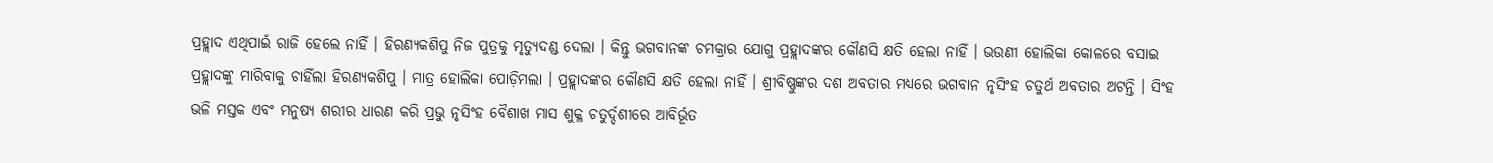ପ୍ରହ୍ଲାଦ ଏଥିପାଇଁ ରାଜି ହେଲେ ନାହିଁ । ହିରଣ୍ୟକଶିପୁ ନିଜ ପୁତ୍ରକୁ ମୃତ୍ୟୁଦଣ୍ଡ ଦେଲା । କିନ୍ତୁ ଭଗବାନଙ୍କ ଚମକ୍ରାର ଯୋଗୁ ପ୍ରହ୍ଲାଦଙ୍କର କୌଣସି କ୍ଷତି ହେଲା ନାହିଁ । ଭଉଣୀ ହୋଲିକା କୋଳରେ ବସାଇ ପ୍ରହ୍ଲାଦଙ୍କୁ ମାରିବାକୁ ଚାହିଁଲା ହିରଣ୍ୟକଶିପୁ । ମାତ୍ର ହୋଲିକା ପୋଡ଼ିମଲା । ପ୍ରହ୍ଲାଦଙ୍କର କୌଣସି କ୍ଷତି ହେଲା ନାହିଁ । ଶ୍ରୀବିଷ୍ଣୁଙ୍କର ଦଶ ଅବତାର ମଧ୍ୟରେ ଭଗବାନ ନୃସିଂହ ଚତୁର୍ଥ ଅବତାର ଅଟନ୍ତି । ସିଂହ ଭଳି ମସ୍ତକ ଏବଂ ମନୁଷ୍ୟ ଶରୀର ଧାରଣ କରି ପ୍ରଭୁ ନୃସିଂହ ବୈଶାଖ ମାସ ଶୁକ୍ଳ ଚତୁର୍ଦ୍ଦଶୀରେ ଆବିର୍ଭୂତ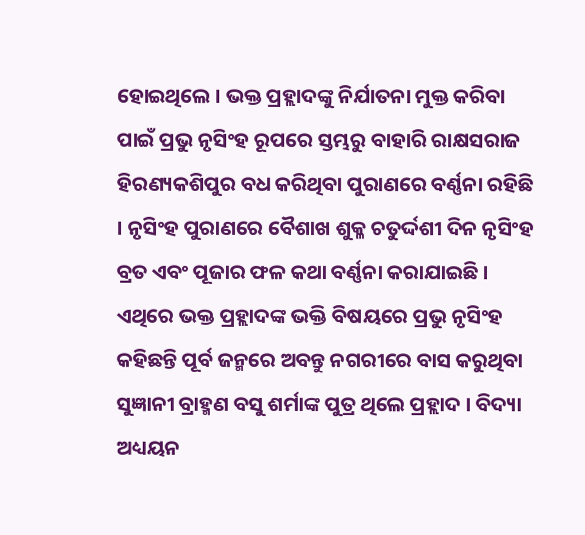ହୋଇଥିଲେ । ଭକ୍ତ ପ୍ରହ୍ଲାଦଙ୍କୁ ନିର୍ଯାତନା ମୁକ୍ତ କରିବା ପାଇଁ ପ୍ରଭୁ ନୃସିଂହ ରୂପରେ ସ୍ତମ୍ଭରୁ ବାହାରି ରାକ୍ଷସରାଜ ହିରଣ୍ୟକଶିପୁର ବଧ କରିଥିବା ପୁରାଣରେ ବର୍ଣ୍ଣନା ରହିଛି । ନୃସିଂହ ପୁରାଣରେ ବୈଶାଖ ଶୁକ୍ଳ ଚତୁର୍ଦ୍ଦଶୀ ଦିନ ନୃସିଂହ ବ୍ରତ ଏବଂ ପୂଜାର ଫଳ କଥା ବର୍ଣ୍ଣନା କରାଯାଇଛି । ଏଥିରେ ଭକ୍ତ ପ୍ରହ୍ଲାଦଙ୍କ ଭକ୍ତି ବିଷୟରେ ପ୍ରଭୁ ନୃସିଂହ କହିଛନ୍ତି ପୂର୍ବ ଜନ୍ମରେ ଅବନ୍ତୁ ନଗରୀରେ ବାସ କରୁଥିବା ସୁଜ୍ଞାନୀ ବ୍ରାହ୍ମଣ ବସୁ ଶର୍ମାଙ୍କ ପୁତ୍ର ଥିଲେ ପ୍ରହ୍ଲାଦ । ବିଦ୍ୟା ଅଧ୍ୟୟନ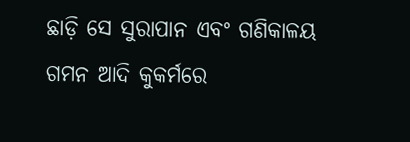ଛାଡ଼ି ସେ ସୁରାପାନ ଏବଂ ଗଣିକାଳୟ ଗମନ ଆଦି କୁକର୍ମରେ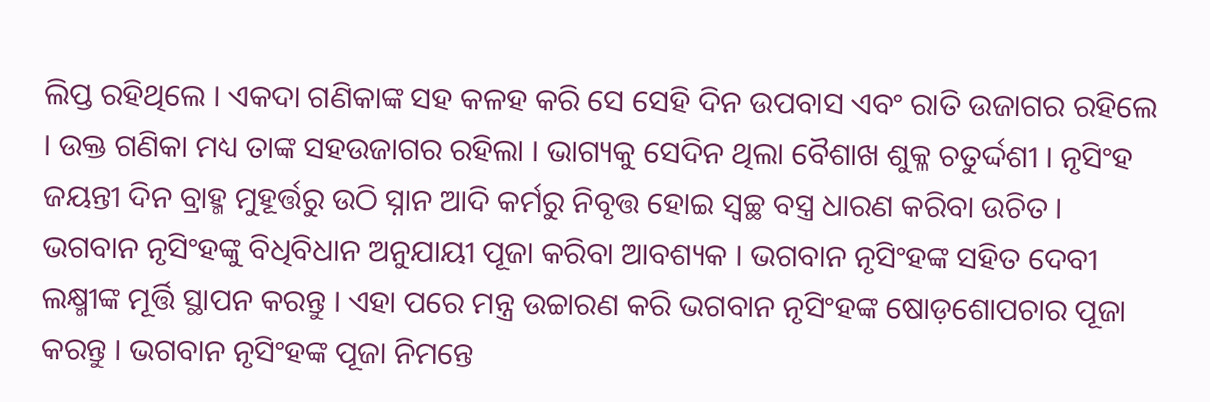ଲିପ୍ତ ରହିଥିଲେ । ଏକଦା ଗଣିକାଙ୍କ ସହ କଳହ କରି ସେ ସେହି ଦିନ ଉପବାସ ଏବଂ ରାତି ଉଜାଗର ରହିଲେ । ଉକ୍ତ ଗଣିକା ମଧ୍ୟ ତାଙ୍କ ସହଉଜାଗର ରହିଲା । ଭାଗ୍ୟକୁ ସେଦିନ ଥିଲା ବୈଶାଖ ଶୁକ୍ଳ ଚତୁର୍ଦ୍ଦଶୀ । ନୃସିଂହ ଜୟନ୍ତୀ ଦିନ ବ୍ରାହ୍ମ ମୁହୂର୍ତ୍ତରୁ ଉଠି ସ୍ନାନ ଆଦି କର୍ମରୁ ନିବୃତ୍ତ ହୋଇ ସ୍ୱଚ୍ଛ ବସ୍ତ୍ର ଧାରଣ କରିବା ଉଚିତ । ଭଗବାନ ନୃସିଂହଙ୍କୁ ବିଧିବିଧାନ ଅନୁଯାୟୀ ପୂଜା କରିବା ଆବଶ୍ୟକ । ଭଗବାନ ନୃସିଂହଙ୍କ ସହିତ ଦେବୀ ଲକ୍ଷ୍ମୀଙ୍କ ମୂର୍ତ୍ତି ସ୍ଥାପନ କରନ୍ତୁ । ଏହା ପରେ ମନ୍ତ୍ର ଉଚ୍ଚାରଣ କରି ଭଗବାନ ନୃସିଂହଙ୍କ ଷୋଡ଼ଶୋପଚାର ପୂଜା କରନ୍ତୁ । ଭଗବାନ ନୃସିଂହଙ୍କ ପୂଜା ନିମନ୍ତେ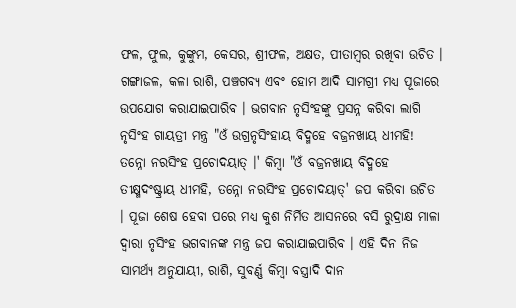ଫଳ, ଫୁଲ, କୁଙ୍କୁମ, କେସର, ଶ୍ରୀଫଳ, ଅକ୍ଷତ, ପୀତାମ୍ବର ରଖିବା ଉଚିତ । ଗଙ୍ଗାଜଳ, କଳା ରାଶି, ପଞ୍ଚଗବ୍ୟ ଏବଂ ହୋମ ଆଦି ସାମଗ୍ରୀ ମଧ୍ୟ ପୂଜାରେ ଉପଯୋଗ କରାଯାଇପାରିବ । ଭଗବାନ ନୃସିଂହଙ୍କୁ ପ୍ରସନ୍ନ କରିବା ଲାଗି ନୃସିଂହ ଗାୟତ୍ରୀ ମନ୍ତ୍ର "ଓଁ ଉଗ୍ରନୃସିଂହାୟ ବିଦ୍ମହେ ବଜ୍ରନଖାୟ ଧୀମହି! ତନ୍ନୋ ନରସିଂହ ପ୍ରଚୋଦୟାତ୍ ।' କିମ୍ବା "ଓଁ ବଜ୍ରନଖାୟ ବିଦ୍ମହେ ତୀକ୍ଷ୍ମଦଂଷ୍ଟ୍ରାୟ ଧୀମହି, ତନ୍ନୋ ନରସିଂହ ପ୍ରଚୋଦୟାତ୍' ଜପ କରିବା ଉଚିତ । ପୂଜା ଶେଷ ହେବା ପରେ ମଧ୍ୟ କୁଶ ନିର୍ମିତ ଆସନରେ ବସି ରୁଦ୍ରାକ୍ଷ ମାଳା ଦ୍ୱାରା ନୃସିଂହ ଭଗବାନଙ୍କ ମନ୍ତ୍ର ଜପ କରାଯାଇପାରିବ । ଏହି ଦିନ ନିଜ ସାମର୍ଥ୍ୟ ଅନୁଯାୟୀ, ରାଶି, ସୁବର୍ଣ୍ଣ କିମ୍ବା ବସ୍ତ୍ରାଦି ଦାନ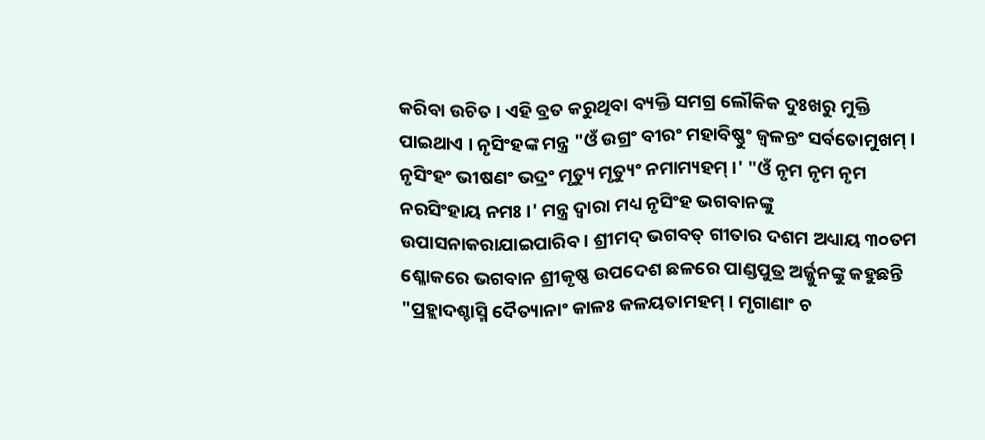କରିବା ଉଚିତ । ଏହି ବ୍ରତ କରୁଥିବା ବ୍ୟକ୍ତି ସମଗ୍ର ଲୌକିକ ଦୁଃଖରୁ ମୁକ୍ତି ପାଇଥାଏ । ନୃସିଂହଙ୍କ ମନ୍ତ୍ର "ଓଁ ଉଗ୍ରଂ ବୀରଂ ମହାବିଷ୍ଣୁଂ ଜ୍ୱଳନ୍ତଂ ସର୍ବତୋମୁଖମ୍ । ନୃସିଂହଂ ଭୀଷଣଂ ଭଦ୍ରଂ ମୃତ୍ୟୁ ମୃତ୍ୟୁଂ ନମାମ୍ୟହମ୍ ।' "ଓଁ ନୃମ ନୃମ ନୃମ ନରସିଂହାୟ ନମଃ ।' ମନ୍ତ୍ର ଦ୍ୱାରା ମଧ୍ୟ ନୃସିଂହ ଭଗବାନଙ୍କୁ ଉପାସନାକରାଯାଇପାରିବ । ଶ୍ରୀମଦ୍ ଭଗବତ୍ ଗୀତାର ଦଶମ ଅଧ୍ୟାୟ ୩୦ତମ ଶ୍ଳୋକରେ ଭଗବାନ ଶ୍ରୀକୃଷ୍ଣ ଉପଦେଶ ଛଳରେ ପାଣ୍ଡପୁତ୍ର ଅର୍ଜ୍ଜୁନଙ୍କୁ କହୁଛନ୍ତି "ପ୍ରହ୍ଲାଦଶ୍ଚାସ୍ମି ଦୈତ୍ୟାନାଂ କାଳଃ କଳୟତାମହମ୍ । ମୃଗାଣାଂ ଚ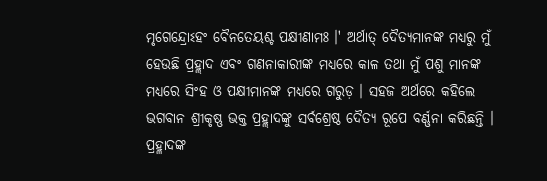ମୃଗେନ୍ଦ୍ରୋଽହଂ ବୈନତେୟଶ୍ଚ ପକ୍ଷୀଣାମଃ ।' ଅର୍ଥାତ୍ ଦୈତ୍ୟମାନଙ୍କ ମଧ୍ୟରୁ ମୁଁ ହେଉଛି ପ୍ରହ୍ଲାଦ ଏବଂ ଗଣନାକାରୀଙ୍କ ମଧ୍ୟରେ କାଳ ତଥା ମୁଁ ପଶୁ ମାନଙ୍କ ମଧ୍ୟରେ ସିଂହ ଓ ପକ୍ଷୀମାନଙ୍କ ମଧ୍ୟରେ ଗରୁଡ଼ । ସହଜ ଅର୍ଥରେ କହିଲେ ଭଗବାନ ଶ୍ରୀକୃଷ୍ଣ ଭକ୍ତ ପ୍ରହ୍ଲାଦଙ୍କୁ ସର୍ବଶ୍ରେଷ୍ଠ ଦୈତ୍ୟ ରୂପେ ବର୍ଣ୍ଣନା କରିଛନ୍ତି । ପ୍ରହ୍ଳାଦଙ୍କ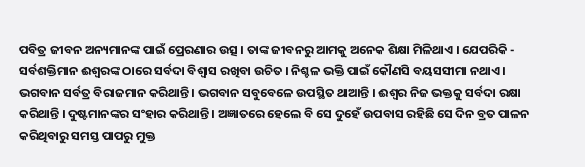ପବିତ୍ର ଜୀବନ ଅନ୍ୟମାନଙ୍କ ପାଇଁ ପ୍ରେରଣାର ଉତ୍ସ । ତାଙ୍କ ଜୀବନରୁ ଆମକୁ ଅନେକ ଶିକ୍ଷା ମିଳିଥାଏ । ଯେପରିକି - ସର୍ବଶକ୍ତିମାନ ଈଶ୍ୱରଙ୍କ ଠାରେ ସର୍ବଦା ବିଶ୍ୱାସ ରଖିବା ଉଚିତ । ନିଶ୍ଚଳ ଭକ୍ତି ପାଇଁ କୌଣସି ବୟସସୀମା ନଥାଏ । ଭଗବାନ ସର୍ବତ୍ର ବିରାଜମାନ କରିଥାନ୍ତି । ଭଗବାନ ସବୁବେଳେ ଉପସ୍ଥିତ ଥାଆନ୍ତି । ଈଶ୍ୱର ନିଜ ଭକ୍ତକୁ ସର୍ବଦା ରକ୍ଷା କରିଥାନ୍ତି । ଦୁଷ୍ଟମାନଙ୍କର ସଂହାର କରିଥାନ୍ତି । ଅଜ୍ଞାତରେ ହେଲେ ବି ସେ ଦୁହେଁ ଉପବାସ ରହିଛି ସେ ଦିନ ବ୍ରତ ପାଳନ କରିଥିବାରୁ ସମସ୍ତ ପାପରୁ ମୁକ୍ତ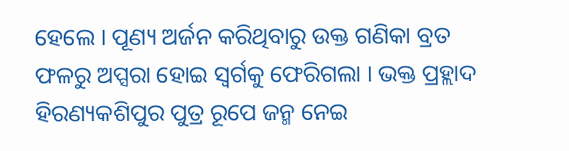ହେଲେ । ପୂଣ୍ୟ ଅର୍ଜନ କରିଥିବାରୁ ଉକ୍ତ ଗଣିକା ବ୍ରତ ଫଳରୁ ଅପ୍ସରା ହୋଇ ସ୍ୱର୍ଗକୁ ଫେରିଗଲା । ଭକ୍ତ ପ୍ରହ୍ଲାଦ ହିରଣ୍ୟକଶିପୁର ପୁତ୍ର ରୂପେ ଜନ୍ମ ନେଇ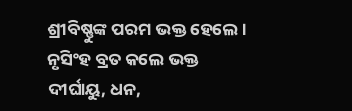ଶ୍ରୀବିଷ୍ଣୁଙ୍କ ପରମ ଭକ୍ତ ହେଲେ । ନୃସିଂହ ବ୍ରତ କଲେ ଭକ୍ତ ଦୀର୍ଘାୟୁ, ଧନ,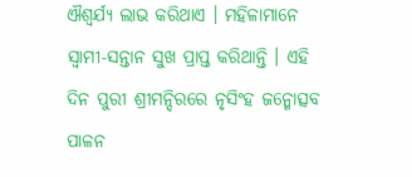ଐଶ୍ୱର୍ଯ୍ୟ ଲାଭ କରିଥାଏ । ମହିଳାମାନେ ସ୍ୱାମୀ-ସନ୍ତାନ ସୁଖ ପ୍ରାପ୍ତ କରିଥାନ୍ତି । ଏହି ଦିନ ପୁରୀ ଶ୍ରୀମନ୍ଦିରରେ ନୃସିଂହ ଜନ୍ମୋତ୍ସବ ପାଳନ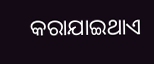କରାଯାଇଥାଏ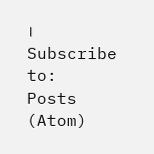।
Subscribe to:
Posts (Atom)